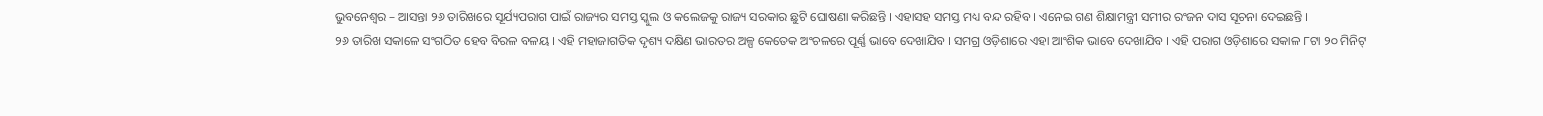ଭୁବନେଶ୍ୱର – ଆସନ୍ତା ୨୬ ତାରିଖରେ ସୂର୍ଯ୍ୟପରାଗ ପାଇଁ ରାଜ୍ୟର ସମସ୍ତ ସ୍କୁଲ ଓ କଲେଜକୁ ରାଜ୍ୟ ସରକାର ଛୁଟି ଘୋଷଣା କରିଛନ୍ତି । ଏହାସହ ସମସ୍ତ ମଧ୍ୟ ବନ୍ଦ ରହିବ । ଏନେଇ ଗଣ ଶିକ୍ଷାମନ୍ତ୍ରୀ ସମୀର ରଂଜନ ଦାସ ସୂଚନା ଦେଇଛନ୍ତି ।
୨୬ ତାରିଖ ସକାଳେ ସଂଗଠିତ ହେବ ବିରଳ ବଳୟ । ଏହି ମହାଜାଗତିକ ଦୃଶ୍ୟ ଦକ୍ଷିଣ ଭାରତର ଅଳ୍ପ କେତେକ ଅଂଚଳରେ ପୂର୍ଣ୍ଣ ଭାବେ ଦେଖାଯିବ । ସମଗ୍ର ଓଡ଼ିଶାରେ ଏହା ଆଂଶିକ ଭାବେ ଦେଖାଯିବ । ଏହି ପରାଗ ଓଡ଼ିଶାରେ ସକାଳ ୮ଟା ୨୦ ମିନିଟ୍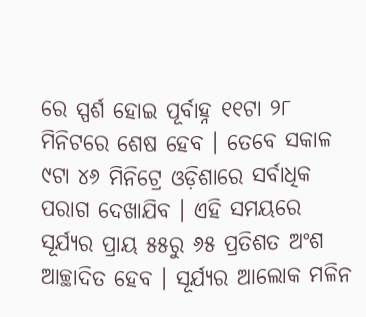ରେ ସ୍ପର୍ଶ ହୋଇ ପୂର୍ବାହ୍ନ ୧୧ଟା ୨୮ ମିନିଟରେ ଶେଷ ହେବ । ତେବେ ସକାଳ ୯ଟା ୪୬ ମିନିଟ୍ରେ ଓଡ଼ିଶାରେ ସର୍ବାଧିକ ପରାଗ ଦେଖାଯିବ । ଏହି ସମୟରେ ସୂର୍ଯ୍ୟର ପ୍ରାୟ ୫୫ରୁ ୬୫ ପ୍ରତିଶତ ଅଂଶ ଆଚ୍ଛାଦିତ ହେବ । ସୂର୍ଯ୍ୟର ଆଲୋକ ମଳିନ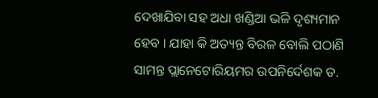ଦେଖାଯିବା ସହ ଅଧା ଖଣ୍ଡିଆ ଭଳି ଦୃଶ୍ୟମାନ ହେବ । ଯାହା କି ଅତ୍ୟନ୍ତ ବିରଳ ବୋଲି ପଠାଣି ସାମନ୍ତ ପ୍ଲାନେଟୋରିୟମର ଉପନିର୍ଦେଶକ ଡ.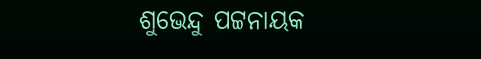ଶୁଭେନ୍ଦୁ ପଟ୍ଟନାୟକ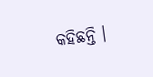କହିଛନ୍ତି ।